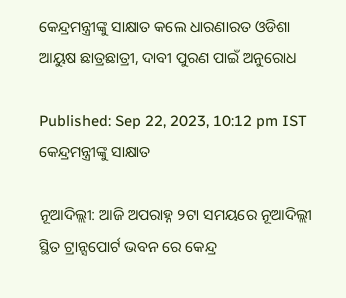କେନ୍ଦ୍ରମନ୍ତ୍ରୀଙ୍କୁ ସାକ୍ଷାତ କଲେ ଧାରଣାରତ ଓଡିଶା ଆୟୁଷ ଛାତ୍ରଛାତ୍ରୀ, ଦାବୀ ପୁରଣ ପାଇଁ ଅନୁରୋଧ

Published: Sep 22, 2023, 10:12 pm IST
କେନ୍ଦ୍ରମନ୍ତ୍ରୀଙ୍କୁ ସାକ୍ଷାତ

ନୂଆଦିଲ୍ଲୀ: ଆଜି ଅପରାହ୍ନ ୨ଟା ସମୟରେ ନୂଆଦିଲ୍ଲୀ ସ୍ଥିତ ଟ୍ରାନ୍ସପୋର୍ଟ ଭବନ ରେ କେନ୍ଦ୍ର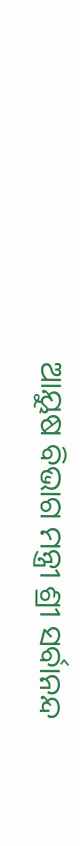ଆୟୁଷ ବିଭାଗ ମନ୍ତ୍ରୀ ଶ୍ରୀ ସର୍ବାନନ୍ଦ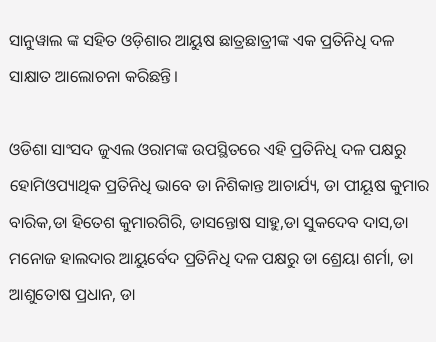ସାନୁୱାଲ ଙ୍କ ସହିତ ଓଡ଼ିଶାର ଆୟୁଷ ଛାତ୍ରଛାତ୍ରୀଙ୍କ ଏକ ପ୍ରତିନିଧି ଦଳ ସାକ୍ଷାତ ଆଲୋଚନା କରିଛନ୍ତି।

ଓଡିଶା ସାଂସଦ ଜୁଏଲ ଓରାମଙ୍କ ଉପସ୍ଥିତରେ ଏହି ପ୍ରତିନିଧି ଦଳ ପକ୍ଷରୁ ହୋମିଓପ୍ୟାଥିକ ପ୍ରତିନିଧି ଭାବେ ଡା ନିଶିକାନ୍ତ ଆଚାର୍ଯ୍ୟ, ଡା ପୀୟୂଷ କୁମାର ବାରିକ,ଡା ହିତେଶ କୁମାରଗିରି, ଡାସନ୍ତୋଷ ସାହୁ,ଡା ସୁକଦେବ ଦାସ,ଡା ମନୋଜ ହାଲଦାର ଆୟୁର୍ବେଦ ପ୍ରତିନିଧି ଦଳ ପକ୍ଷରୁ ଡା ଶ୍ରେୟା ଶର୍ମା, ଡା ଆଶୁତୋଷ ପ୍ରଧାନ, ଡା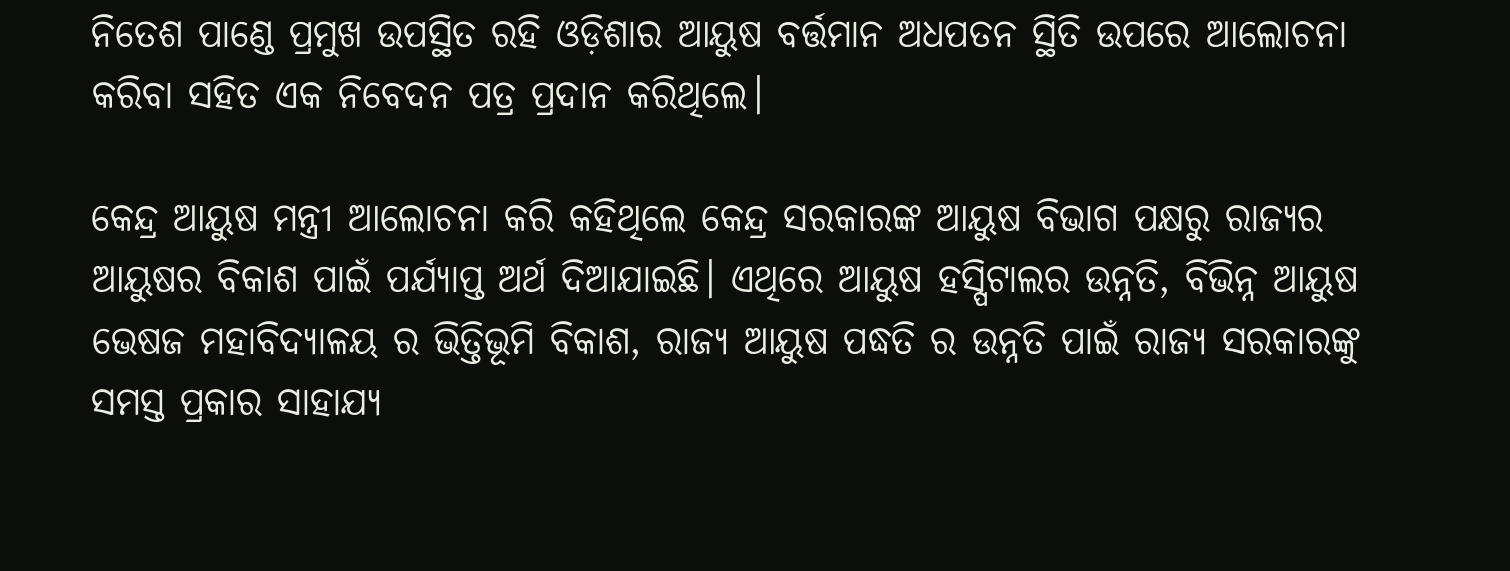ନିତେଶ ପାଣ୍ଡେ ପ୍ରମୁଖ ଉପସ୍ଥିତ ରହି ଓଡ଼ିଶାର ଆୟୁଷ ବର୍ତ୍ତମାନ ଅଧପତନ ସ୍ଥିତି ଉପରେ ଆଲୋଚନା କରିବା ସହିତ ଏକ ନିବେଦନ ପତ୍ର ପ୍ରଦାନ କରିଥିଲେ।

କେନ୍ଦ୍ର ଆୟୁଷ ମନ୍ତ୍ରୀ ଆଲୋଚନା କରି କହିଥିଲେ କେନ୍ଦ୍ର ସରକାରଙ୍କ ଆୟୁଷ ବିଭାଗ ପକ୍ଷରୁ ରାଜ୍ୟର ଆୟୁଷର ବିକାଶ ପାଇଁ ପର୍ଯ୍ୟାପ୍ତ ଅର୍ଥ ଦିଆଯାଇଛି। ଏଥିରେ ଆୟୁଷ ହସ୍ପିଟାଲର ଉନ୍ନତି, ବିଭିନ୍ନ ଆୟୁଷ ଭେଷଜ ମହାବିଦ୍ୟାଳୟ ର ଭିତ୍ତିଭୂମି ବିକାଶ, ରାଜ୍ୟ ଆୟୁଷ ପଦ୍ଧତି ର ଉନ୍ନତି ପାଇଁ ରାଜ୍ୟ ସରକାରଙ୍କୁ ସମସ୍ତ ପ୍ରକାର ସାହାଯ୍ୟ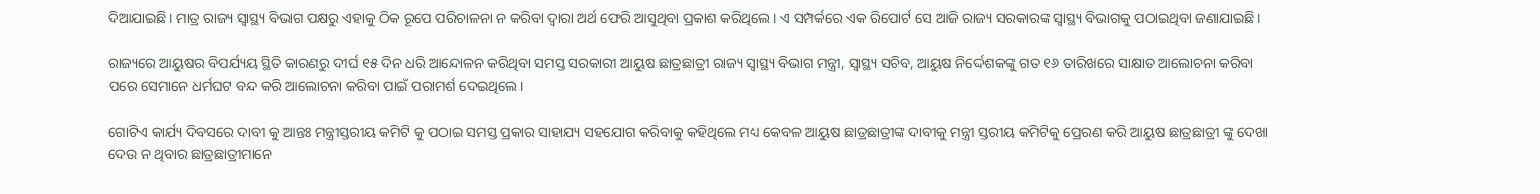ଦିଆଯାଇଛି। ମାତ୍ର ରାଜ୍ୟ ସ୍ୱାସ୍ଥ୍ୟ ବିଭାଗ ପକ୍ଷରୁ ଏହାକୁ ଠିକ ରୂପେ ପରିଚାଳନା ନ କରିବା ଦ୍ୱାରା ଅର୍ଥ ଫେରି ଆସୁଥିବା ପ୍ରକାଶ କରିଥିଲେ। ଏ ସମ୍ପର୍କରେ ଏକ ରିପୋର୍ଟ ସେ ଆଜି ରାଜ୍ୟ ସରକାରଙ୍କ ସ୍ୱାସ୍ଥ୍ୟ ବିଭାଗକୁ ପଠାଇଥିବା ଜଣାଯାଇଛି।

ରାଜ୍ୟରେ ଆୟୁଷର ବିପର୍ଯ୍ୟୟ ସ୍ଥିତି କାରଣରୁ ଦୀର୍ଘ ୧୫ ଦିନ ଧରି ଆନ୍ଦୋଳନ କରିଥିବା ସମସ୍ତ ସରକାରୀ ଆୟୁଷ ଛାତ୍ରଛାତ୍ରୀ ରାଜ୍ୟ ସ୍ୱାସ୍ଥ୍ୟ ବିଭାଗ ମନ୍ତ୍ରୀ, ସ୍ୱାସ୍ଥ୍ୟ ସଚିବ, ଆୟୁଷ ନିର୍ଦ୍ଦେଶକଙ୍କୁ ଗତ ୧୬ ତାରିଖରେ ସାକ୍ଷାତ ଆଲୋଚନା କରିବା ପରେ ସେମାନେ ଧର୍ମଘଟ ବନ୍ଦ କରି ଆଲୋଚନା କରିବା ପାଇଁ ପରାମର୍ଶ ଦେଇଥିଲେ।

ଗୋଟିଏ କାର୍ଯ୍ୟ ଦିବସରେ ଦାବୀ କୁ ଆନ୍ତଃ ମନ୍ତ୍ରୀସ୍ତରୀୟ କମିଟି କୁ ପଠାଇ ସମସ୍ତ ପ୍ରକାର ସାହାଯ୍ୟ ସହଯୋଗ କରିବାକୁ କହିଥିଲେ ମଧ୍ୟ କେବଳ ଆୟୁଷ ଛାତ୍ରଛାତ୍ରୀଙ୍କ ଦାବୀକୁ ମନ୍ତ୍ରୀ ସ୍ତରୀୟ କମିଟିକୁ ପ୍ରେରଣ କରି ଆୟୁଷ ଛାତ୍ରଛାତ୍ରୀ ଙ୍କୁ ଦେଖା ଦେଉ ନ ଥିବାର ଛାତ୍ରଛାତ୍ରୀମାନେ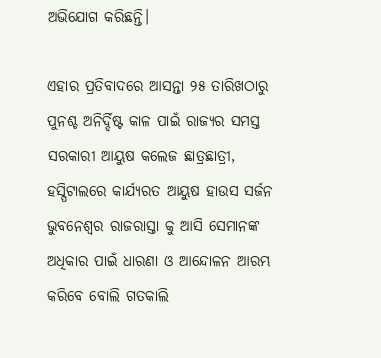ଅଭିଯୋଗ କରିଛନ୍ତି।

ଏହାର ପ୍ରତିବାଦରେ ଆସନ୍ତା ୨୫ ତାରିଖଠାରୁ ପୁନଶ୍ଚ ଅନିର୍ଦ୍ଦିଷ୍ଟ କାଳ ପାଇଁ ରାଜ୍ୟର ସମସ୍ତ ସରକାରୀ ଆୟୁଷ କଲେଜ ଛାତ୍ରଛାତ୍ରୀ, ହସ୍ପିଟାଲରେ କାର୍ଯ୍ୟରତ ଆୟୁଷ ହାଉସ ସର୍ଜନ ଭୁବନେଶ୍ୱର ରାଜରାସ୍ତା କୁ ଆସି ସେମାନଙ୍କ ଅଧିକାର ପାଇଁ ଧାରଣା ଓ ଆନ୍ଦୋଳନ ଆରମ୍ଭ କରିବେ ବୋଲି ଗତକାଲି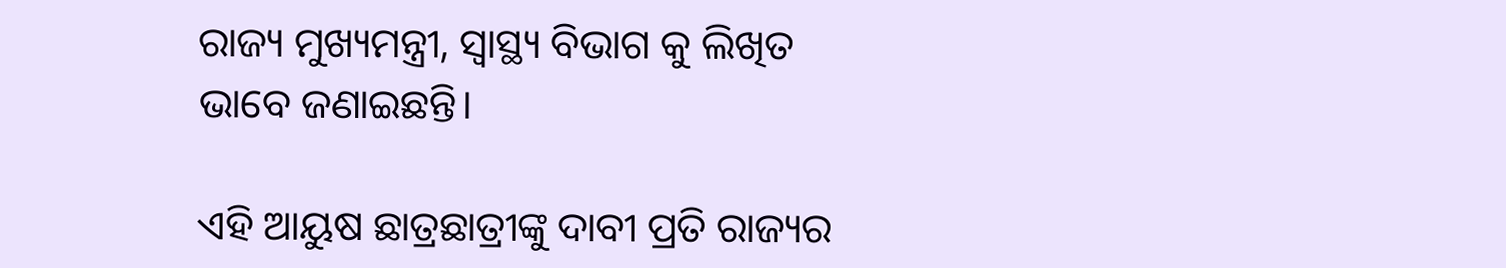ରାଜ୍ୟ ମୁଖ୍ୟମନ୍ତ୍ରୀ, ସ୍ଵାସ୍ଥ୍ୟ ବିଭାଗ କୁ ଲିଖିତ ଭାବେ ଜଣାଇଛନ୍ତି।

ଏହି ଆୟୁଷ ଛାତ୍ରଛାତ୍ରୀଙ୍କୁ ଦାବୀ ପ୍ରତି ରାଜ୍ୟର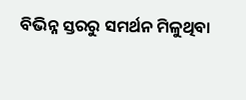ବିଭିନ୍ନ ସ୍ତରରୁ ସମର୍ଥନ ମିଳୁଥିବା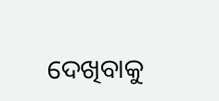ଦେଖିବାକୁ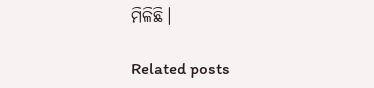ମିଳିଛି।

Related posts